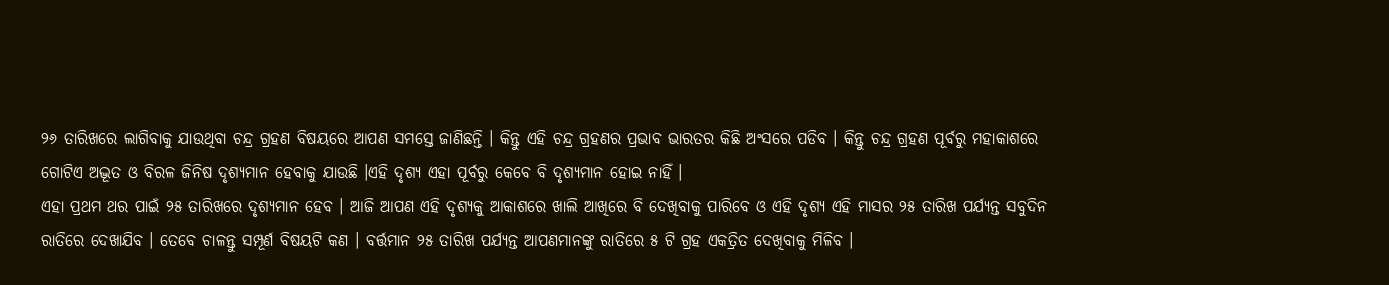୨୬ ତାରିଖରେ ଲାଗିବାକୁ ଯାଉଥିବା ଚନ୍ଦ୍ର ଗ୍ରହଣ ବିଷୟରେ ଆପଣ ସମସ୍ତେ ଜାଣିଛନ୍ତି । କିନ୍ତୁ ଏହି ଚନ୍ଦ୍ର ଗ୍ରହଣର ପ୍ରଭାବ ଭାରତର କିଛି ଅଂସରେ ପଡିବ । କିନ୍ତୁ ଚନ୍ଦ୍ର ଗ୍ରହଣ ପୂର୍ବରୁ ମହାକାଶରେ ଗୋଟିଏ ଅଦ୍ଭୂତ ଓ ବିରଳ ଜିନିଷ ଦୃଶ୍ୟମାନ ହେବାକୁ ଯାଉଛି ।ଏହି ଦୃଶ୍ୟ ଏହା ପୂର୍ବରୁ କେବେ ବି ଦୃଶ୍ୟମାନ ହୋଇ ନାହିଁ ।
ଏହା ପ୍ରଥମ ଥର ପାଇଁ ୨୫ ତାରିଖରେ ଦୃଶ୍ୟମାନ ହେବ । ଆଜି ଆପଣ ଏହି ଦୃଶ୍ୟକୁ ଆକାଶରେ ଖାଲି ଆଖିରେ ବି ଦେଖିବାକୁ ପାରିବେ ଓ ଏହି ଦୃଶ୍ୟ ଏହି ମାସର ୨୫ ତାରିଖ ପର୍ଯ୍ୟନ୍ତ ସବୁଦିନ ରାତିରେ ଦେଖାଯିବ । ତେବେ ଚାଳନ୍ତୁ ସମ୍ପୂର୍ଣ ବିଷୟଟି କଣ । ବର୍ତ୍ତମାନ ୨୫ ତାରିଖ ପର୍ଯ୍ୟନ୍ତ ଆପଣମାନଙ୍କୁ ରାତିରେ ୫ ଟି ଗ୍ରହ ଏକତ୍ରିତ ଦେଖିବାକୁ ମିଳିବ ।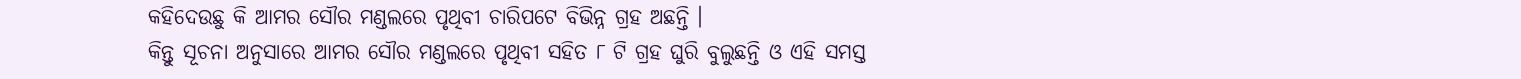କହିଦେଉଛୁ କି ଆମର ସୌର ମଣ୍ଡଲରେ ପୃଥିବୀ ଚାରିପଟେ ବିଭିନ୍ନ ଗ୍ରହ ଅଛନ୍ତି ।
କିନ୍ତୁ ସୂଚନା ଅନୁସାରେ ଆମର ସୌର ମଣ୍ଡଲରେ ପୃଥିବୀ ସହିତ ୮ ଟି ଗ୍ରହ ଘୁରି ବୁଲୁଛନ୍ତି ଓ ଏହି ସମସ୍ତ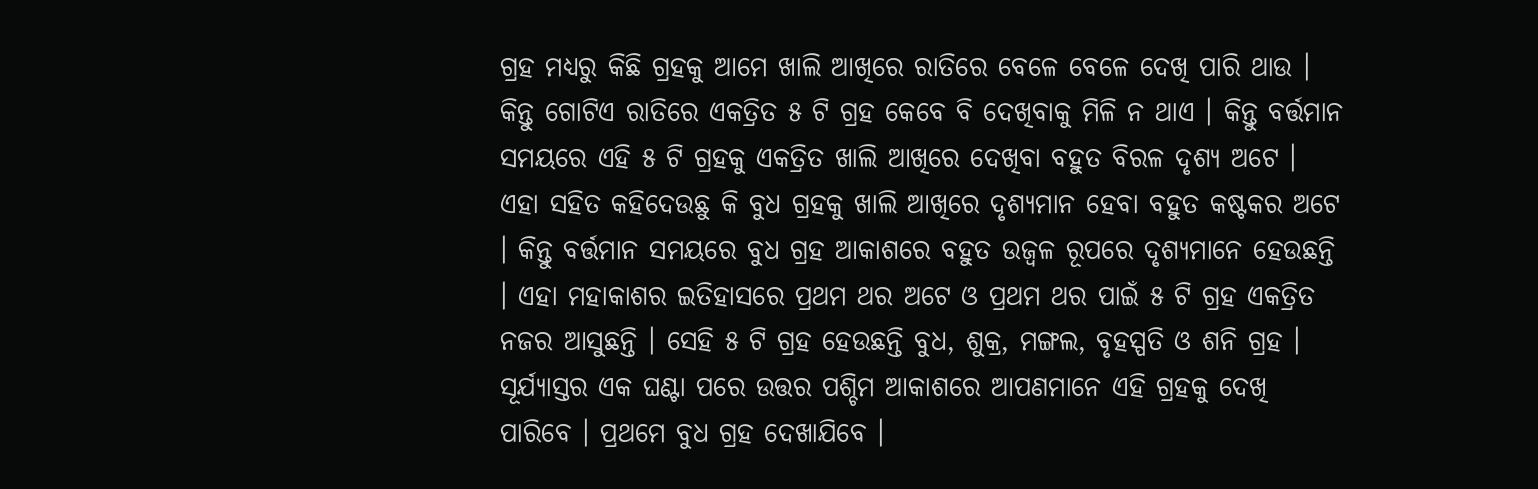ଗ୍ରହ ମଧ୍ୟରୁ କିଛି ଗ୍ରହକୁ ଆମେ ଖାଲି ଆଖିରେ ରାତିରେ ବେଳେ ବେଳେ ଦେଖି ପାରି ଥାଉ । କିନ୍ତୁ ଗୋଟିଏ ରାତିରେ ଏକତ୍ରିତ ୫ ଟି ଗ୍ରହ କେବେ ବି ଦେଖିବାକୁ ମିଳି ନ ଥାଏ । କିନ୍ତୁ ବର୍ତ୍ତମାନ ସମୟରେ ଏହି ୫ ଟି ଗ୍ରହକୁ ଏକତ୍ରିତ ଖାଲି ଆଖିରେ ଦେଖିବା ବହୁତ ବିରଳ ଦୃଶ୍ୟ ଅଟେ ।
ଏହା ସହିତ କହିଦେଉଛୁ କି ବୁଧ ଗ୍ରହକୁ ଖାଲି ଆଖିରେ ଦୃଶ୍ୟମାନ ହେବା ବହୁତ କଷ୍ଟକର ଅଟେ । କିନ୍ତୁ ବର୍ତ୍ତମାନ ସମୟରେ ବୁଧ ଗ୍ରହ ଆକାଶରେ ବହୁତ ଉଜ୍ଵଳ ରୂପରେ ଦୃଶ୍ୟମାନେ ହେଉଛନ୍ତି । ଏହା ମହାକାଶର ଇତିହାସରେ ପ୍ରଥମ ଥର ଅଟେ ଓ ପ୍ରଥମ ଥର ପାଇଁ ୫ ଟି ଗ୍ରହ ଏକତ୍ରିତ ନଜର ଆସୁଛନ୍ତି । ସେହି ୫ ଟି ଗ୍ରହ ହେଉଛନ୍ତି ବୁଧ, ଶୁକ୍ର, ମଙ୍ଗଲ, ବୃହସ୍ପତି ଓ ଶନି ଗ୍ରହ ।
ସୂର୍ଯ୍ୟାସ୍ତର ଏକ ଘଣ୍ଟା ପରେ ଉତ୍ତର ପଶ୍ଚିମ ଆକାଶରେ ଆପଣମାନେ ଏହି ଗ୍ରହକୁ ଦେଖି ପାରିବେ । ପ୍ରଥମେ ବୁଧ ଗ୍ରହ ଦେଖାଯିବେ ।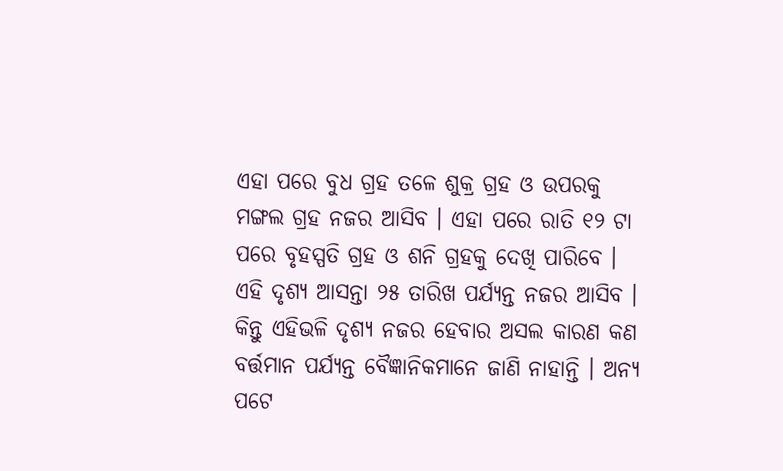ଏହା ପରେ ବୁଧ ଗ୍ରହ ତଳେ ଶୁକ୍ର ଗ୍ରହ ଓ ଉପରକୁ ମଙ୍ଗଲ ଗ୍ରହ ନଜର ଆସିବ । ଏହା ପରେ ରାତି ୧୨ ଟା ପରେ ବୃହସ୍ପତି ଗ୍ରହ ଓ ଶନି ଗ୍ରହକୁ ଦେଖି ପାରିବେ । ଏହି ଦୃଶ୍ୟ ଆସନ୍ତା ୨୫ ତାରିଖ ପର୍ଯ୍ୟନ୍ତ ନଜର ଆସିବ ।
କିନ୍ତୁ ଏହିଭଳି ଦୃଶ୍ୟ ନଜର ହେବାର ଅସଲ କାରଣ କଣ ବର୍ତ୍ତମାନ ପର୍ଯ୍ୟନ୍ତ ବୈଜ୍ଞାନିକମାନେ ଜାଣି ନାହାନ୍ତି । ଅନ୍ୟ ପଟେ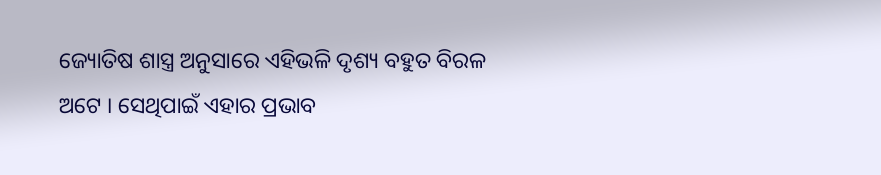ଜ୍ୟୋତିଷ ଶାସ୍ତ୍ର ଅନୁସାରେ ଏହିଭଳି ଦୃଶ୍ୟ ବହୁତ ବିରଳ ଅଟେ । ସେଥିପାଇଁ ଏହାର ପ୍ରଭାବ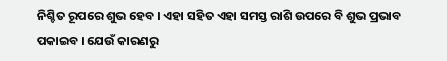ନିଶ୍ଚିତ ରୂପରେ ଶୁଭ ହେବ । ଏହା ସହିତ ଏହା ସମସ୍ତ ରାଶି ଉପରେ ବି ଶୁଭ ପ୍ରଭାବ ପକାଇବ । ଯେଉଁ କାରଣରୁ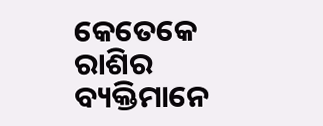କେତେକେ ରାଶିର ବ୍ୟକ୍ତିମାନେ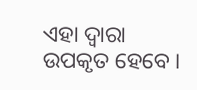ଏହା ଦ୍ଵାରା ଉପକୃତ ହେବେ ।